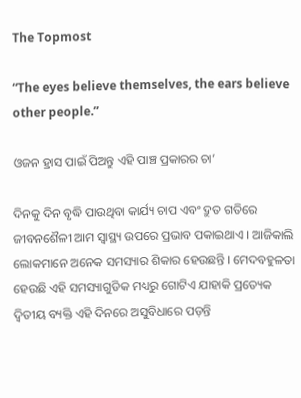The Topmost

“The eyes believe themselves, the ears believe other people.”

ଓଜନ ହ୍ରାସ ପାଇଁ ପିଅନ୍ତୁ ଏହି ପାଞ୍ଚ ପ୍ରକାରର ଚା’

ଦିନକୁ ଦିନ ବୃଦ୍ଧି ପାଉଥିବା କାର୍ଯ୍ୟ ଚାପ ଏବଂ ଦ୍ରୁତ ଗତିରେ ଜୀବନଶୈଳୀ ଆମ ସ୍ୱାସ୍ଥ୍ୟ ଉପରେ ପ୍ରଭାବ ପକାଇଥାଏ । ଆଜିକାଲି ଲୋକମାନେ ଅନେକ ସମସ୍ୟାର ଶିକାର ହେଉଛନ୍ତି । ମେଦବହୁଳତା ହେଉଛି ଏହି ସମସ୍ୟାଗୁଡିକ ମଧ୍ୟରୁ ଗୋଟିଏ ଯାହାକି ପ୍ରତ୍ୟେକ ଦ୍ୱିତୀୟ ବ୍ୟକ୍ତି ଏହି ଦିନରେ ଅସୁବିଧାରେ ପଡ଼ନ୍ତି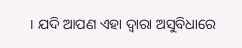। ଯଦି ଆପଣ ଏହା ଦ୍ୱାରା ଅସୁବିଧାରେ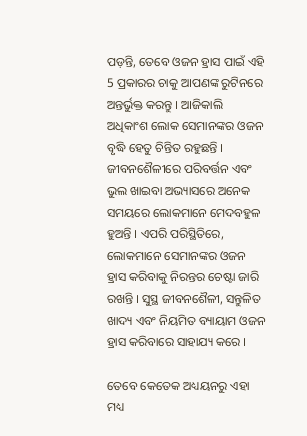ପଡ଼ନ୍ତି, ତେବେ ଓଜନ ହ୍ରାସ ପାଇଁ ଏହି 5 ପ୍ରକାରର ଚାକୁ ଆପଣଙ୍କ ରୁଟିନରେ ଅନ୍ତର୍ଭୁକ୍ତ କରନ୍ତୁ । ଆଜିକାଲି ଅଧିକାଂଶ ଲୋକ ସେମାନଙ୍କର ଓଜନ ବୃଦ୍ଧି ହେତୁ ଚିନ୍ତିତ ରହୁଛନ୍ତି । ଜୀବନଶୈଳୀରେ ପରିବର୍ତ୍ତନ ଏବଂ ଭୁଲ ଖାଇବା ଅଭ୍ୟାସରେ ଅନେକ ସମୟରେ ଲୋକମାନେ ମେଦବହୁଳ ହୁଅନ୍ତି । ଏପରି ପରିସ୍ଥିତିରେ, ଲୋକମାନେ ସେମାନଙ୍କର ଓଜନ ହ୍ରାସ କରିବାକୁ ନିରନ୍ତର ଚେଷ୍ଟା ଜାରି ରଖନ୍ତି । ସୁସ୍ଥ ଜୀବନଶୈଳୀ, ସନ୍ତୁଳିତ ଖାଦ୍ୟ ଏବଂ ନିୟମିତ ବ୍ୟାୟାମ ଓଜନ ହ୍ରାସ କରିବାରେ ସାହାଯ୍ୟ କରେ ।

ତେବେ କେତେକ ଅଧ୍ୟୟନରୁ ଏହା ମଧ୍ୟ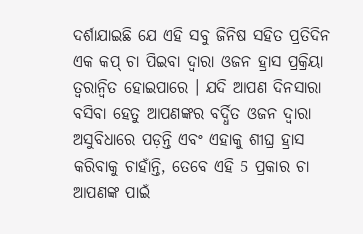ଦର୍ଶାଯାଇଛି ଯେ ଏହି ସବୁ ଜିନିଷ ସହିତ ପ୍ରତିଦିନ ଏକ କପ୍ ଚା ପିଇବା ଦ୍ୱାରା ଓଜନ ହ୍ରାସ ପ୍ରକ୍ରିୟା ତ୍ୱରାନ୍ୱିତ ହୋଇପାରେ । ଯଦି ଆପଣ ଦିନସାରା ବସିବା ହେତୁ ଆପଣଙ୍କର ବର୍ଦ୍ଧିତ ଓଜନ ଦ୍ୱାରା ଅସୁବିଧାରେ ପଡ଼ନ୍ତି ଏବଂ ଏହାକୁ ଶୀଘ୍ର ହ୍ରାସ କରିବାକୁ ଚାହାଁନ୍ତି, ତେବେ ଏହି 5 ପ୍ରକାର ଚା ଆପଣଙ୍କ ପାଇଁ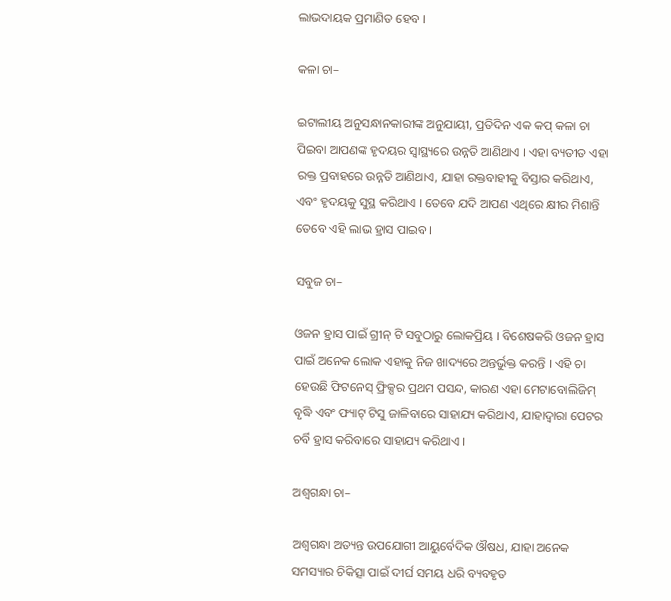ଲାଭଦାୟକ ପ୍ରମାଣିତ ହେବ ।

କଳା ଚା–

ଇଟାଲୀୟ ଅନୁସନ୍ଧାନକାରୀଙ୍କ ଅନୁଯାୟୀ, ପ୍ରତିଦିନ ଏକ କପ୍ କଳା ଚା ପିଇବା ଆପଣଙ୍କ ହୃଦୟର ସ୍ୱାସ୍ଥ୍ୟରେ ଉନ୍ନତି ଆଣିଥାଏ । ଏହା ବ୍ୟତୀତ ଏହା ରକ୍ତ ପ୍ରବାହରେ ଉନ୍ନତି ଆଣିଥାଏ, ଯାହା ରକ୍ତବାହୀକୁ ବିସ୍ତାର କରିଥାଏ, ଏବଂ ହୃଦୟକୁ ସୁସ୍ଥ କରିଥାଏ । ତେବେ ଯଦି ଆପଣ ଏଥିରେ କ୍ଷୀର ମିଶାନ୍ତି ତେବେ ଏହି ଲାଭ ହ୍ରାସ ପାଇବ ।

ସବୁଜ ଚା–

ଓଜନ ହ୍ରାସ ପାଇଁ ଗ୍ରୀନ୍ ଟି ସବୁଠାରୁ ଲୋକପ୍ରିୟ । ବିଶେଷକରି ଓଜନ ହ୍ରାସ ପାଇଁ ଅନେକ ଲୋକ ଏହାକୁ ନିଜ ଖାଦ୍ୟରେ ଅନ୍ତର୍ଭୁକ୍ତ କରନ୍ତି । ଏହି ଚା ହେଉଛି ଫିଟନେସ୍ ଫ୍ରିକ୍ସର ପ୍ରଥମ ପସନ୍ଦ, କାରଣ ଏହା ମେଟାବୋଲିଜିମ୍ ବୃଦ୍ଧି ଏବଂ ଫ୍ୟାଟ୍ ଟିସୁ ଜାଳିବାରେ ସାହାଯ୍ୟ କରିଥାଏ, ଯାହାଦ୍ୱାରା ପେଟର ଚର୍ବି ହ୍ରାସ କରିବାରେ ସାହାଯ୍ୟ କରିଥାଏ ।

ଅଶ୍ୱଗନ୍ଧା ଚା–

ଅଶ୍ୱଗନ୍ଧା ଅତ୍ୟନ୍ତ ଉପଯୋଗୀ ଆୟୁର୍ବେଦିକ ଔଷଧ, ଯାହା ଅନେକ ସମସ୍ୟାର ଚିକିତ୍ସା ପାଇଁ ଦୀର୍ଘ ସମୟ ଧରି ବ୍ୟବହୃତ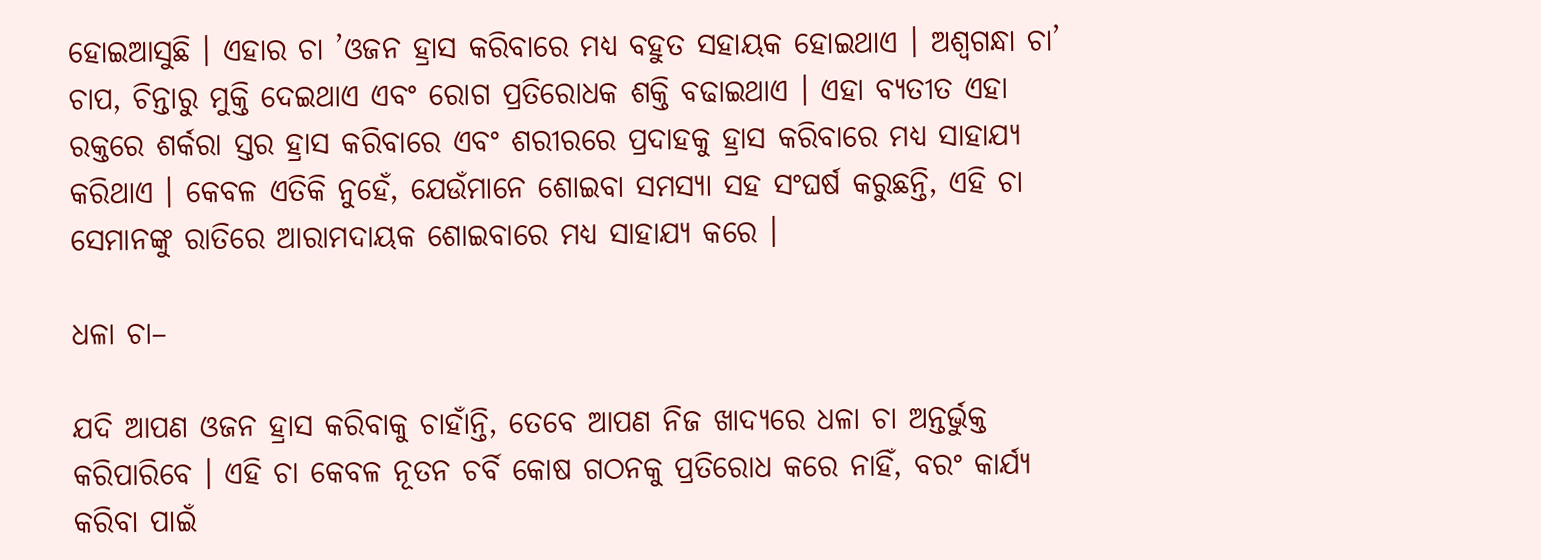ହୋଇଆସୁଛି । ଏହାର ଚା ’ଓଜନ ହ୍ରାସ କରିବାରେ ମଧ୍ୟ ବହୁତ ସହାୟକ ହୋଇଥାଏ । ଅଶ୍ୱଗନ୍ଧା ଚା’ ଚାପ, ଚିନ୍ତାରୁ ମୁକ୍ତି ଦେଇଥାଏ ଏବଂ ରୋଗ ପ୍ରତିରୋଧକ ଶକ୍ତି ବଢାଇଥାଏ । ଏହା ବ୍ୟତୀତ ଏହା ରକ୍ତରେ ଶର୍କରା ସ୍ତର ହ୍ରାସ କରିବାରେ ଏବଂ ଶରୀରରେ ପ୍ରଦାହକୁ ହ୍ରାସ କରିବାରେ ମଧ୍ୟ ସାହାଯ୍ୟ କରିଥାଏ । କେବଳ ଏତିକି ନୁହେଁ, ଯେଉଁମାନେ ଶୋଇବା ସମସ୍ୟା ସହ ସଂଘର୍ଷ କରୁଛନ୍ତି, ଏହି ଚା ସେମାନଙ୍କୁ ରାତିରେ ଆରାମଦାୟକ ଶୋଇବାରେ ମଧ୍ୟ ସାହାଯ୍ୟ କରେ ।

ଧଳା ଚା–

ଯଦି ଆପଣ ଓଜନ ହ୍ରାସ କରିବାକୁ ଚାହାଁନ୍ତି, ତେବେ ଆପଣ ନିଜ ଖାଦ୍ୟରେ ଧଳା ଚା ଅନ୍ତର୍ଭୁକ୍ତ କରିପାରିବେ । ଏହି ଚା କେବଳ ନୂତନ ଚର୍ବି କୋଷ ଗଠନକୁ ପ୍ରତିରୋଧ କରେ ନାହିଁ, ବରଂ କାର୍ଯ୍ୟ କରିବା ପାଇଁ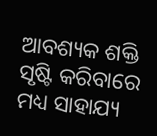ଆବଶ୍ୟକ ଶକ୍ତି ସୃଷ୍ଟି କରିବାରେ ମଧ୍ୟ ସାହାଯ୍ୟ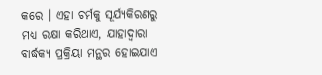କରେ । ଏହା ଚର୍ମକୁ ସୂର୍ଯ୍ୟକିରଣରୁ ମଧ୍ୟ ରକ୍ଷା କରିଥାଏ, ଯାହାଦ୍ୱାରା ବାର୍ଦ୍ଧକ୍ୟ ପ୍ରକ୍ରିୟା ମନ୍ଥର ହୋଇଯାଏ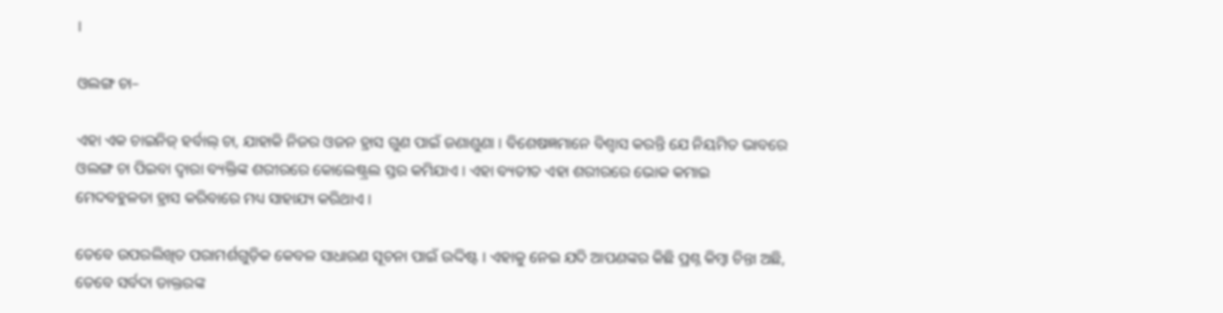।

ଓଲଙ୍ଗ ଚା–

ଏହା ଏକ ଚାଇନିଜ୍ ହର୍ବାଲ୍ ଚା, ଯାହାକି ନିଜର ଓଜନ ହ୍ରାସ ଗୁଣ ପାଇଁ ଜଣାଶୁଣା । ବିଶେଷଜ୍ଞମାନେ ବିଶ୍ବାସ କରନ୍ତି ଯେ ନିୟମିତ ଭାବରେ ଓଲଙ୍ଗ ଚା ପିଇବା ଦ୍ୱାରା ବ୍ୟକ୍ତିଙ୍କ ଶରୀରରେ କୋଲେଷ୍ଟ୍ରଲ ସ୍ତର କମିଯାଏ । ଏହା ବ୍ୟତୀତ ଏହା ଶରୀରରେ ଭୋକ କମାଇ ମେଦବହୁଳତା ହ୍ରାସ କରିବାରେ ମଧ୍ୟ ସାହାଯ୍ୟ କରିଥାଏ ।

ତେବେ ଉପରଲିଖିତ ପରାମର୍ଶଗୁଡ଼ିକ କେବଳ ସାଧାରଣ ସୂଚନା ପାଇଁ ଉଦ୍ଦିଷ୍ଟ । ଏହାକୁ ନେଇ ଯଦି ଆପଣଙ୍କର କିଛି ପ୍ରଶ୍ନ କିମ୍ବା ଚିନ୍ତା ଅଛି, ତେବେ ସର୍ବଦା ଡାକ୍ତରଙ୍କ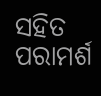ସହିତ ପରାମର୍ଶ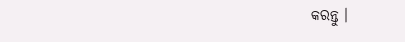କରନ୍ତୁ ।